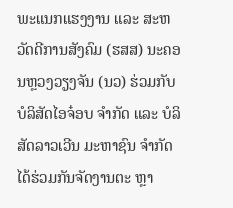ພະແນກແຮງງານ ແລະ ສະຫວັດດີການສັງຄົມ (ຮສສ) ນະຄອນຫຼວງວຽງຈັນ (ນວ) ຮ່ວມກັບບໍລິສັດໄອຈ໋ອບ ຈຳກັດ ແລະ ບໍລິສັດລາວເວີນ ມະຫາຊົນ ຈຳກັດໄດ້ຮ່ວມກັນຈັດງານຕະ ຫຼາ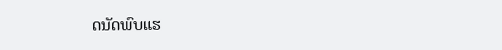ດນັດພົບແຮ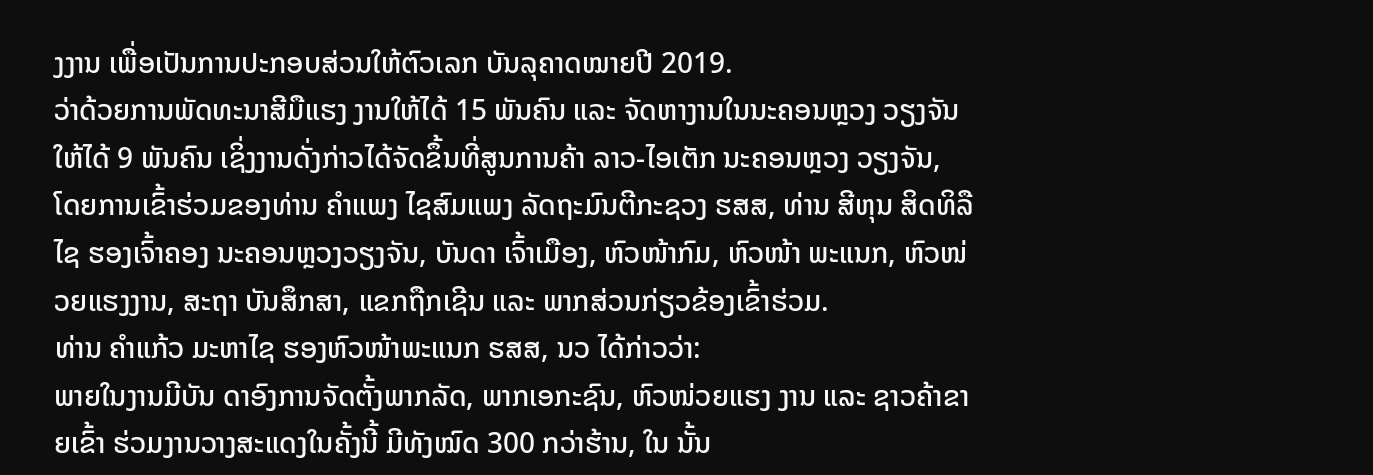ງງານ ເພື່ອເປັນການປະກອບສ່ວນໃຫ້ຕົວເລກ ບັນລຸຄາດໝາຍປີ 2019.
ວ່າດ້ວຍການພັດທະນາສີມືແຮງ ງານໃຫ້ໄດ້ 15 ພັນຄົນ ແລະ ຈັດຫາງານໃນນະຄອນຫຼວງ ວຽງຈັນໃຫ້ໄດ້ 9 ພັນຄົນ ເຊິ່ງງານດັ່ງກ່າວໄດ້ຈັດຂຶ້ນທີ່ສູນການຄ້າ ລາວ-ໄອເຕັກ ນະຄອນຫຼວງ ວຽງຈັນ,
ໂດຍການເຂົ້າຮ່ວມຂອງທ່ານ ຄຳແພງ ໄຊສົມແພງ ລັດຖະມົນຕີກະຊວງ ຮສສ, ທ່ານ ສີຫຸນ ສິດທິລືໄຊ ຮອງເຈົ້າຄອງ ນະຄອນຫຼວງວຽງຈັນ, ບັນດາ ເຈົ້າເມືອງ, ຫົວໜ້າກົມ, ຫົວໜ້າ ພະແນກ, ຫົວໜ່ວຍແຮງງານ, ສະຖາ ບັນສຶກສາ, ແຂກຖືກເຊີນ ແລະ ພາກສ່ວນກ່ຽວຂ້ອງເຂົ້າຮ່ວມ.
ທ່ານ ຄຳແກ້ວ ມະຫາໄຊ ຮອງຫົວໜ້າພະແນກ ຮສສ, ນວ ໄດ້ກ່າວວ່າ:
ພາຍໃນງານມີບັນ ດາອົງການຈັດຕັ້ງພາກລັດ, ພາກເອກະຊົນ, ຫົວໜ່ວຍແຮງ ງານ ແລະ ຊາວຄ້າຂາຍເຂົ້າ ຮ່ວມງານວາງສະແດງໃນຄັ້ງນີ້ ມີທັງໝົດ 300 ກວ່າຮ້ານ, ໃນ ນັ້ນ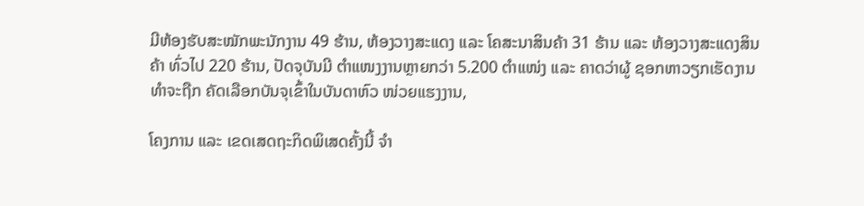ມີຫ້ອງຮັບສະໝັກພະນັກງານ 49 ຮ້ານ, ຫ້ອງວາງສະແດງ ແລະ ໂຄສະນາສິນຄ້າ 31 ຮ້ານ ແລະ ຫ້ອງວາງສະແດງສິນຄ້າ ທົ່ວໄປ 220 ຮ້ານ, ປັດຈຸບັນມີ ຕຳແໜງງານຫຼາຍກວ່າ 5.200 ຕຳແໜ່ງ ແລະ ຄາດວ່າຜູ້ ຊອກຫາວຽກເຮັດງານທຳຈະຖືກ ຄັດເລືອກບັນຈຸເຂົ້າໃນບັນດາຫົວ ໜ່ວຍແຮງງານ,

ໂຄງການ ແລະ ເຂດເສດຖະກິດພິເສດຄັ້ງນີ້ ຈຳ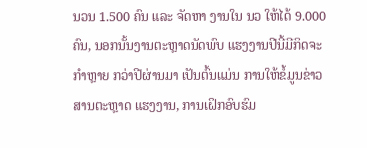ນວນ 1.500 ຄົນ ແລະ ຈັດຫາ ງານໃນ ນວ ໃຫ້ໄດ້ 9.000 ຄົນ, ນອກນັ້ນງານຕະຫຼາດນັດພົບ ແຮງງານປີນີ້ມີກິດຈະກຳຫຼາຍ ກວ່າປີຜ່ານມາ ເປັນຕົ້ນແມ່ນ ການໃຫ້ຂໍ້ມູນຂ່າວສານຕະຫຼາດ ແຮງງານ, ການເຝິກອົບຮົມ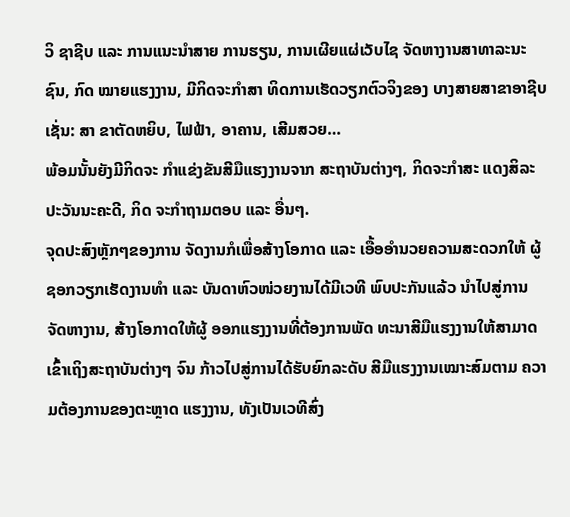ວິ ຊາຊີບ ແລະ ການແນະນຳສາຍ ການຮຽນ, ການເຜີຍແຜ່ເວັບໄຊ ຈັດຫາງານສາທາລະນະຊົນ, ກົດ ໝາຍແຮງງານ, ມີກິດຈະກຳສາ ທິດການເຮັດວຽກຕົວຈິງຂອງ ບາງສາຍສາຂາອາຊີບເຊັ່ນ: ສາ ຂາຕັດຫຍິບ, ໄຟຟ້າ, ອາຄານ, ເສີມສວຍ…
ພ້ອມນັ້ນຍັງມີກິດຈະ ກຳແຂ່ງຂັນສີມືແຮງງານຈາກ ສະຖາບັນຕ່າງໆ, ກິດຈະກຳສະ ແດງສິລະປະວັນນະຄະດີ, ກິດ ຈະກຳຖາມຕອບ ແລະ ອື່ນໆ.
ຈຸດປະສົງຫຼັກໆຂອງການ ຈັດງານກໍເພື່ອສ້າງໂອກາດ ແລະ ເອື້ອອຳນວຍຄວາມສະດວກໃຫ້ ຜູ້ຊອກວຽກເຮັດງານທຳ ແລະ ບັນດາຫົວໜ່ວຍງານໄດ້ມີເວທີ ພົບປະກັນແລ້ວ ນຳໄປສູ່ການ ຈັດຫາງານ, ສ້າງໂອກາດໃຫ້ຜູ້ ອອກແຮງງານທີ່ຕ້ອງການພັດ ທະນາສີມືແຮງງານໃຫ້ສາມາດ ເຂົ້າເຖິງສະຖາບັນຕ່າງໆ ຈົນ ກ້າວໄປສູ່ການໄດ້ຮັບຍົກລະດັບ ສີມືແຮງງານເໝາະສົມຕາມ ຄວາມຕ້ອງການຂອງຕະຫຼາດ ແຮງງານ, ທັງເປັນເວທີສົ່ງ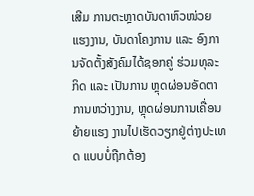ເສີມ ການຕະຫຼາດບັນດາຫົວໜ່ວຍ ແຮງງານ, ບັນດາໂຄງການ ແລະ ອົງການຈັດຕັ້ງສັງຄົມໄດ້ຊອກຄູ່ ຮ່ວມທຸລະກິດ ແລະ ເປັນການ ຫຼຸດຜ່ອນອັດຕາການຫວ່າງງານ, ຫຼຸດຜ່ອນການເຄື່ອນຍ້າຍແຮງ ງານໄປເຮັດວຽກຢູ່ຕ່າງປະເທດ ແບບບໍ່ຖືກຕ້ອງ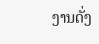ງານດັ່ງ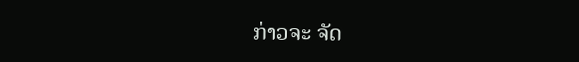ກ່າວຈະ ຈັດ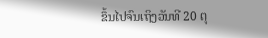ຂຶ້ນໄປຈົນເຖິງວັນທີ 20 ຕຸ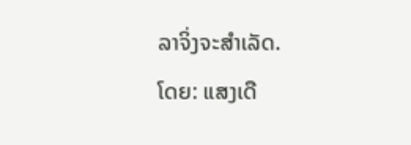ລາຈິ່ງຈະສຳເລັດ.
ໂດຍ: ແສງເດື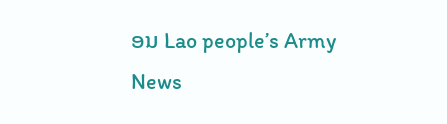ອນ Lao people’s Army News